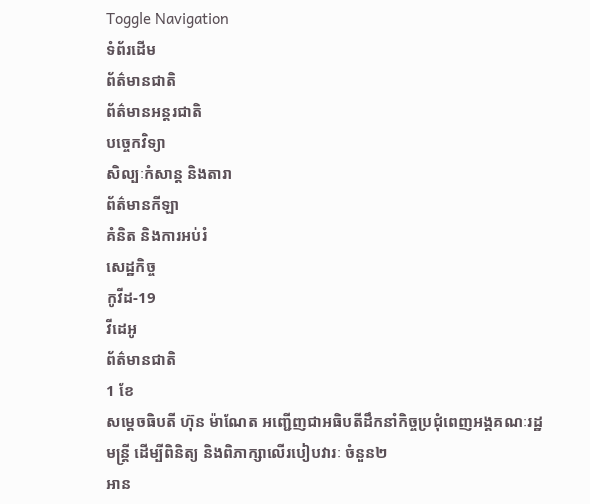Toggle Navigation
ទំព័រដើម
ព័ត៌មានជាតិ
ព័ត៌មានអន្តរជាតិ
បច្ចេកវិទ្យា
សិល្បៈកំសាន្ត និងតារា
ព័ត៌មានកីឡា
គំនិត និងការអប់រំ
សេដ្ឋកិច្ច
កូវីដ-19
វីដេអូ
ព័ត៌មានជាតិ
1 ខែ
សម្តេចធិបតី ហ៊ុន ម៉ាណែត អញ្ជើញជាអធិបតីដឹកនាំកិច្ចប្រជុំពេញអង្គគណៈរដ្ឋមន្ត្រី ដើម្បីពិនិត្យ និងពិភាក្សាលើរបៀបវារៈ ចំនួន២
អាន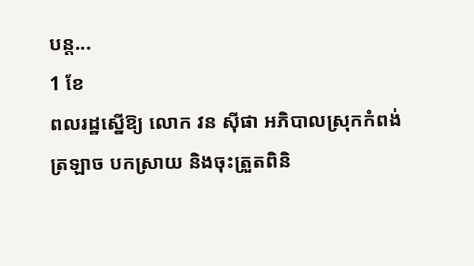បន្ត...
1 ខែ
ពលរដ្ឋស្នើឱ្យ លោក វន ស៊ីផា អភិបាលស្រុកកំពង់ត្រឡាច បកស្រាយ និងចុះត្រួតពិនិ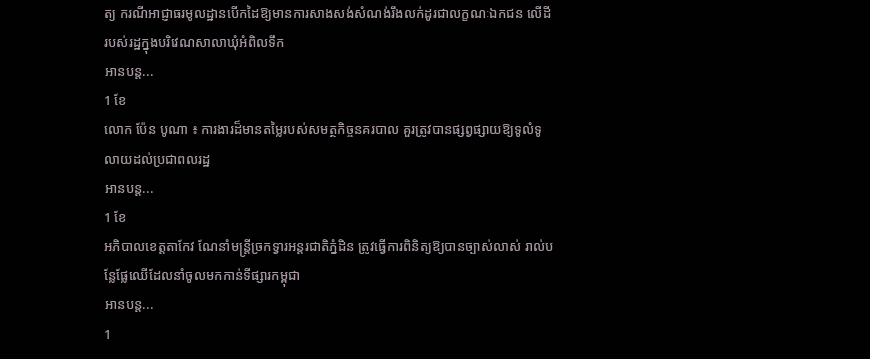ត្យ ករណីអាជ្ញាធរមូលដ្ឋានបើកដៃឱ្យមានការសាងសង់សំណង់រឹងលក់ដូរជាលក្ខណៈឯកជន លើដីរបស់រដ្ឋក្នុងបរិវេណសាលាឃុំអំពិលទឹក
អានបន្ត...
1 ខែ
លោក ប៉ែន បូណា ៖ ការងារដ៏មានតម្លៃរបស់សមត្ថកិច្ចនគរបាល គួរត្រូវបានផ្សព្វផ្សាយឱ្យទូលំទូលាយដល់ប្រជាពលរដ្ឋ
អានបន្ត...
1 ខែ
អភិបាលខេត្តតាកែវ ណែនាំមន្រ្តីច្រកទ្វារអន្តរជាតិភ្នំដិន ត្រូវធ្វើការពិនិត្យឱ្យបានច្បាស់លាស់ រាល់បន្លែផ្លែឈើដែលនាំចូលមកកាន់ទីផ្សារកម្ពុជា
អានបន្ត...
1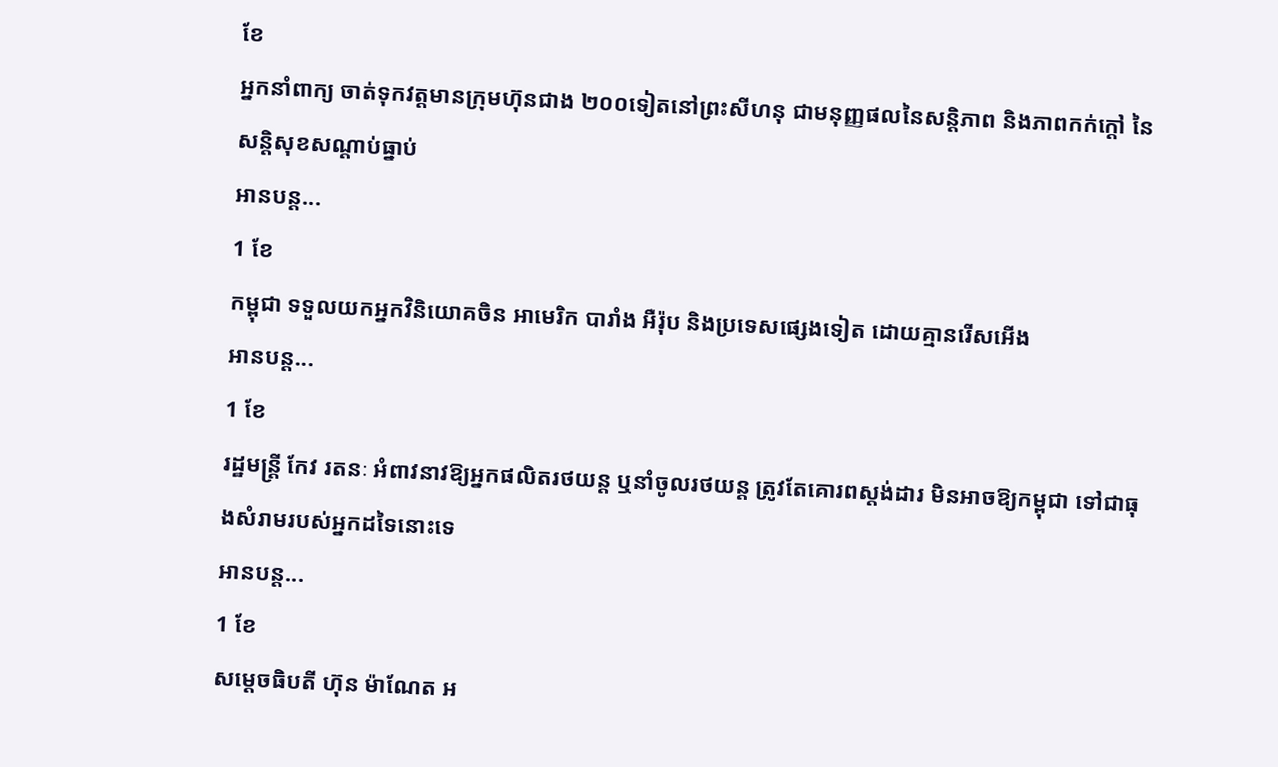ខែ
អ្នកនាំពាក្យ ចាត់ទុកវត្តមានក្រុមហ៊ុនជាង ២០០ទៀតនៅព្រះសីហនុ ជាមនុញ្ញផលនៃសន្តិភាព និងភាពកក់ក្ដៅ នៃសន្តិសុខសណ្ដាប់ធ្នាប់
អានបន្ត...
1 ខែ
កម្ពុជា ទទួលយកអ្នកវិនិយោគចិន អាមេរិក បារាំង អឺរ៉ុប និងប្រទេសផ្សេងទៀត ដោយគ្មានរើសអើង
អានបន្ត...
1 ខែ
រដ្ឋមន្ត្រី កែវ រតនៈ អំពាវនាវឱ្យអ្នកផលិតរថយន្ត ឬនាំចូលរថយន្ត ត្រូវតែគោរពស្តង់ដារ មិនអាចឱ្យកម្ពុជា ទៅជាធុងសំរាមរបស់អ្នកដទៃនោះទេ
អានបន្ត...
1 ខែ
សម្ដេចធិបតី ហ៊ុន ម៉ាណែត អ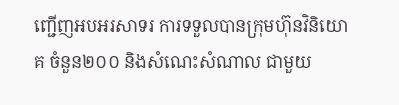ញ្ជើញអបអរសាទរ ការទទួលបានក្រុមហ៊ុនវិនិយោគ ចំនួន២០០ និងសំណេះសំណាល ជាមួយ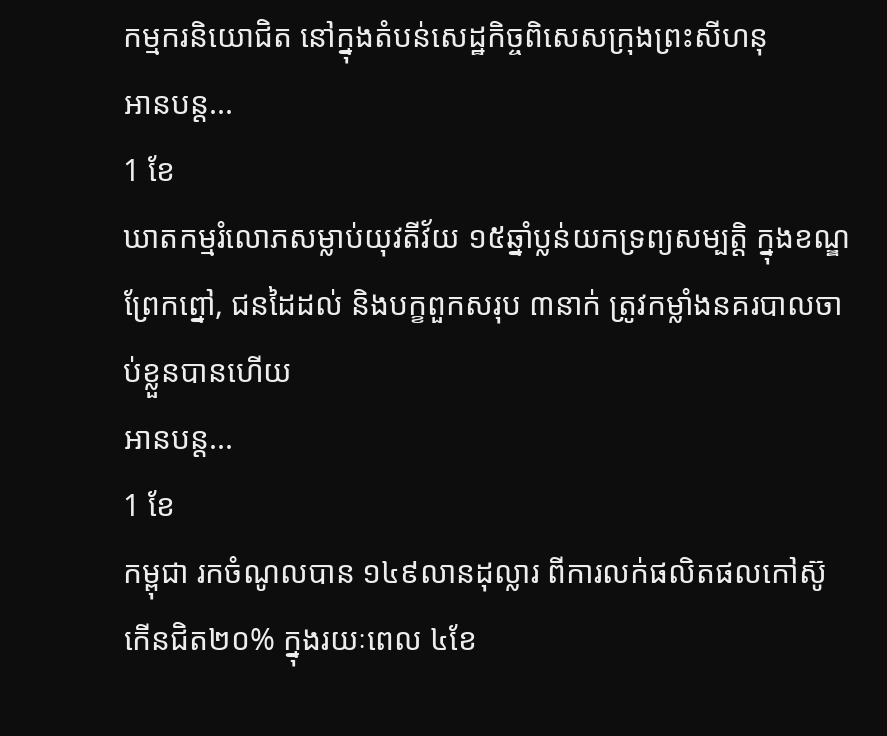កម្មករនិយោជិត នៅក្នុងតំបន់សេដ្ឋកិច្ចពិសេសក្រុងព្រះសីហនុ
អានបន្ត...
1 ខែ
ឃាតកម្មរំលោភសម្លាប់យុវតីវ័យ ១៥ឆ្នាំប្លន់យកទ្រព្យសម្បត្តិ ក្នុងខណ្ឌព្រែកព្នៅ, ជនដៃដល់ និងបក្ខពួកសរុប ៣នាក់ ត្រូវកម្លាំងនគរបាលចាប់ខ្លួនបានហើយ
អានបន្ត...
1 ខែ
កម្ពុជា រកចំណូលបាន ១៤៩លានដុល្លារ ពីការលក់ផលិតផលកៅស៊ូ កើនជិត២០% ក្នុងរយៈពេល ៤ខែ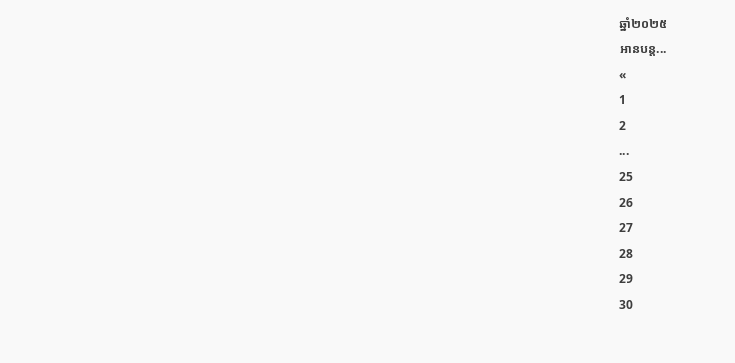ឆ្នាំ២០២៥
អានបន្ត...
«
1
2
...
25
26
27
28
29
30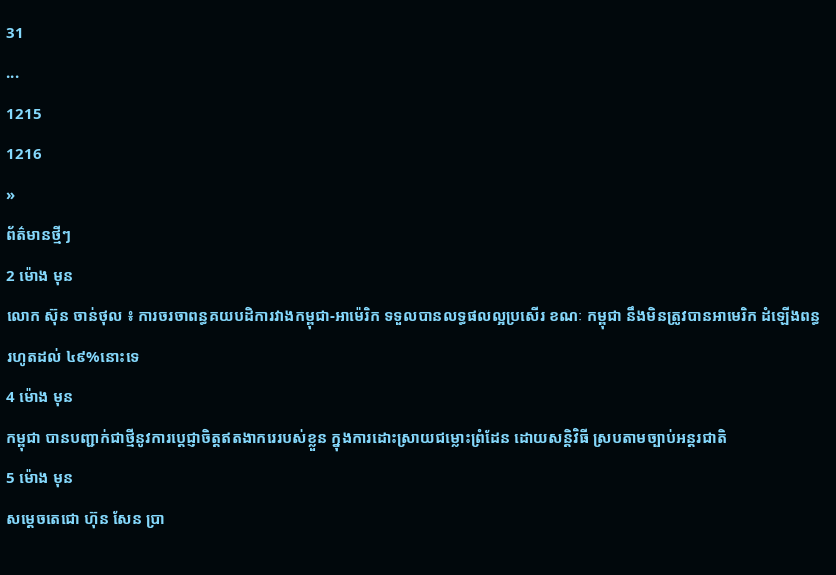31
...
1215
1216
»
ព័ត៌មានថ្មីៗ
2 ម៉ោង មុន
លោក ស៊ុន ចាន់ថុល ៖ ការចរចាពន្ធគយបដិការវាងកម្ពុជា-អាម៉េរិក ទទួលបានលទ្ធផលល្អប្រសើរ ខណៈ កម្ពុជា នឹងមិនត្រូវបានអាមេរិក ដំឡើងពន្ធរហូតដល់ ៤៩%នោះទេ
4 ម៉ោង មុន
កម្ពុជា បានបញ្ជាក់ជាថ្មីនូវការប្តេជ្ញាចិត្តឥតងាករេរបស់ខ្លួន ក្នុងការដោះស្រាយជម្លោះព្រំដែន ដោយសន្តិវិធី ស្របតាមច្បាប់អន្តរជាតិ
5 ម៉ោង មុន
សម្តេចតេជោ ហ៊ុន សែន ប្រា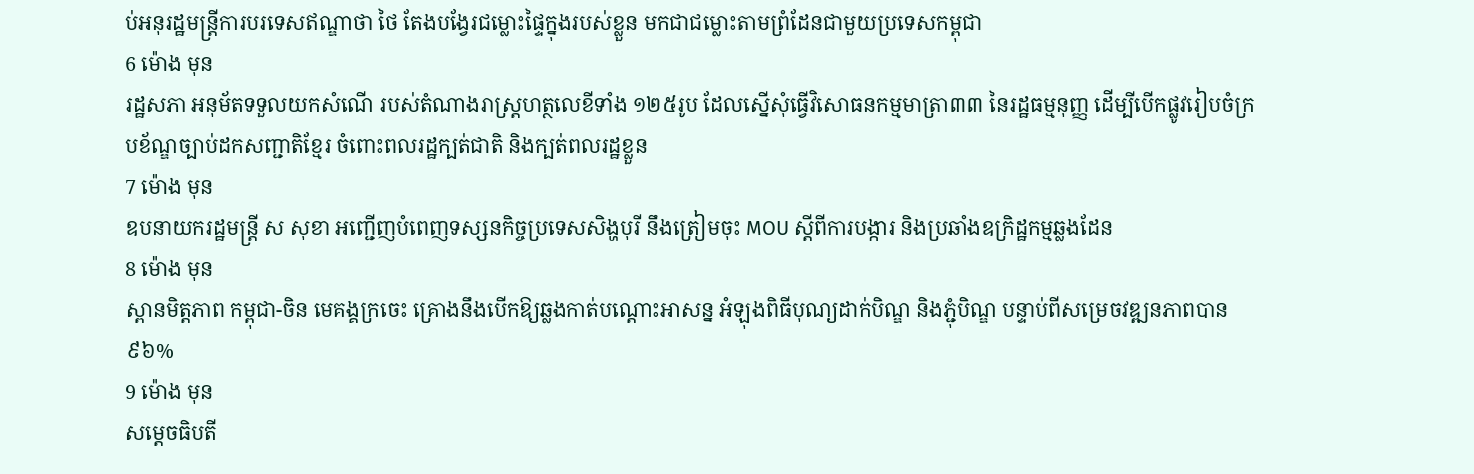ប់អនុរដ្ឋមន្ត្រីការបរទេសឥណ្ឌាថា ថៃ តែងបង្វែរជម្លោះផ្ទៃក្នុងរបស់ខ្លួន មកជាជម្លោះតាមព្រំដែនជាមួយប្រទេសកម្ពុជា
6 ម៉ោង មុន
រដ្ឋសភា អនុម័តទទួលយកសំណើ របស់តំណាងរាស្រ្តហត្ថលេខីទាំង ១២៥រូប ដែលស្នើសុំធ្វើវិសោធនកម្មមាត្រា៣៣ នៃរដ្ឋធម្មនុញ្ញ ដើម្បីបើកផ្លូវរៀបចំក្របខ័ណ្ឌច្បាប់ដកសញ្ជាតិខ្មែរ ចំពោះពលរដ្ឋក្បត់ជាតិ និងក្បត់ពលរដ្ឋខ្លួន
7 ម៉ោង មុន
ឧបនាយករដ្ឋមន្រ្តី ស សុខា អញ្ជើញបំពេញទស្សនកិច្ចប្រទេសសិង្ហបុរី នឹងត្រៀមចុះ MOU ស្ដីពីការបង្ការ និងប្រឆាំងឧក្រិដ្ឋកម្មឆ្លងដែន
8 ម៉ោង មុន
ស្ពានមិត្តភាព កម្ពុជា-ចិន មេគង្គក្រចេះ គ្រោងនឹងបើកឱ្យឆ្លងកាត់បណ្តោះអាសន្ន អំឡុងពិធីបុណ្យដាក់បិណ្ឌ និងភ្ជុំបិណ្ឌ បន្ទាប់ពីសម្រេចវឌ្ឍនភាពបាន៩៦%
9 ម៉ោង មុន
សម្តេចធិបតី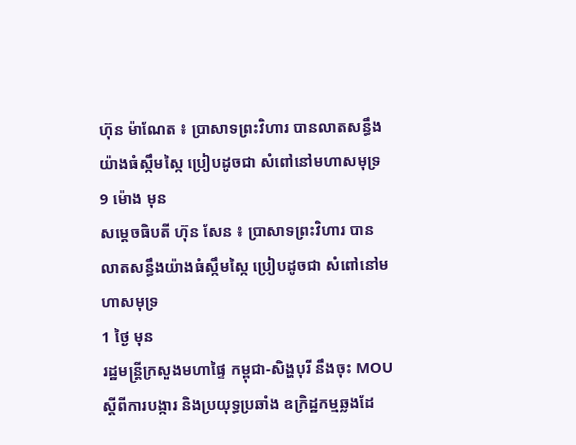ហ៊ុន ម៉ាណែត ៖ ប្រាសាទព្រះវិហារ បានលាតសន្ធឹងយ៉ាងធំស្កឹមស្កៃ ប្រៀបដូចជា សំពៅនៅមហាសមុទ្រ
9 ម៉ោង មុន
សម្តេចធិបតី ហ៊ុន សែន ៖ ប្រាសាទព្រះវិហារ បានលាតសន្ធឹងយ៉ាងធំស្កឹមស្កៃ ប្រៀបដូចជា សំពៅនៅមហាសមុទ្រ
1 ថ្ងៃ មុន
រដ្ឋមន្ដ្រីក្រសួងមហាផ្ទៃ កម្ពុជា-សិង្ហបុរី នឹងចុះ MOU ស្តីពីការបង្ការ និងប្រយុទ្ធប្រឆាំង ឧក្រិដ្ឋកម្មឆ្លងដែ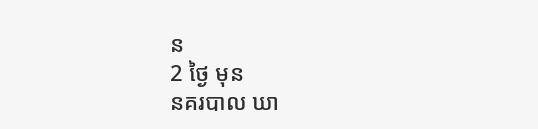ន
2 ថ្ងៃ មុន
នគរបាល ឃា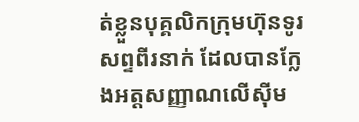ត់ខ្លួនបុគ្គលិកក្រុមហ៊ុនទូរសព្ទពីរនាក់ ដែលបានក្លែងអត្តសញ្ញាណលើស៊ីម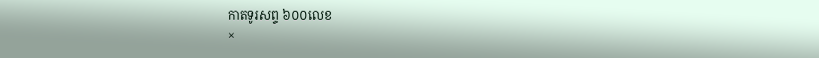កាតទូរសព្ទ ៦០០លេខ
×